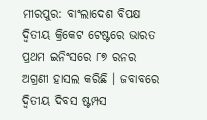ମୀରପୁର: ବାଂଲାଦେଶ ବିପକ୍ଷ ଦ୍ୱିତୀୟ କ୍ରିକେଟ ଟେଷ୍ଟରେ ଭାରତ ପ୍ରଥମ ଇନିଂସରେ ୮୭ ରନର ଅଗ୍ରଣୀ ହାସଲ କରିଛି । ଜବାବରେ ଦ୍ୱିତୀୟ ଦିବସ ଷ୍ଟମ୍ପସ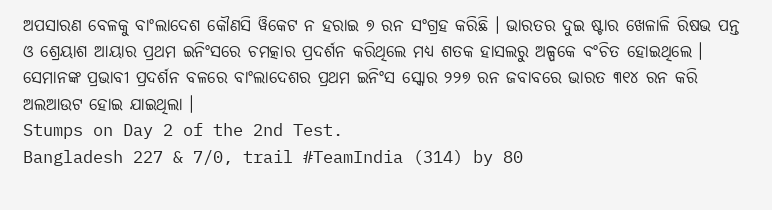ଅପସାରଣ ବେଳକୁ ବାଂଲାଦେଶ କୌଣସି ୱିକେଟ ନ ହରାଇ ୭ ରନ ସଂଗ୍ରହ କରିଛି । ଭାରତର ଦୁଇ ଷ୍ଟାର ଖେଳାଳି ରିଷଭ ପନ୍ତ ଓ ଶ୍ରେୟାଶ ଆୟାର ପ୍ରଥମ ଇନିଂସରେ ଚମତ୍କାର ପ୍ରଦର୍ଶନ କରିଥିଲେ ମଧ୍ୟ ଶତକ ହାସଲରୁ ଅଳ୍ପକେ ବଂଚିତ ହୋଇଥିଲେ । ସେମାନଙ୍କ ପ୍ରଭାବୀ ପ୍ରଦର୍ଶନ ବଳରେ ବାଂଲାଦେଶର ପ୍ରଥମ ଇନିଂସ ସ୍କୋର ୨୨୭ ରନ ଜବାବରେ ଭାରତ ୩୧୪ ରନ କରି ଅଲଆଉଟ ହୋଇ ଯାଇଥିଲା ।
Stumps on Day 2 of the 2nd Test.
Bangladesh 227 & 7/0, trail #TeamIndia (314) by 80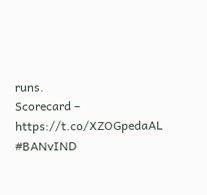runs.
Scorecard – https://t.co/XZOGpedaAL #BANvIND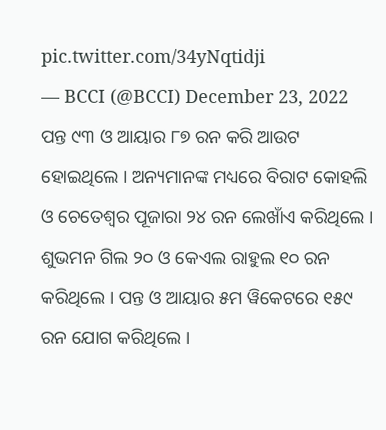pic.twitter.com/34yNqtidji
— BCCI (@BCCI) December 23, 2022
ପନ୍ତ ୯୩ ଓ ଆୟାର ୮୭ ରନ କରି ଆଉଟ ହୋଇଥିଲେ । ଅନ୍ୟମାନଙ୍କ ମଧ୍ୟରେ ବିରାଟ କୋହଲି ଓ ଚେତେଶ୍ୱର ପୂଜାରା ୨୪ ରନ ଲେଖାଁଏ କରିଥିଲେ । ଶୁଭମନ ଗିଲ ୨୦ ଓ କେଏଲ ରାହୁଲ ୧୦ ରନ କରିଥିଲେ । ପନ୍ତ ଓ ଆୟାର ୫ମ ୱିକେଟରେ ୧୫୯ ରନ ଯୋଗ କରିଥିଲେ ।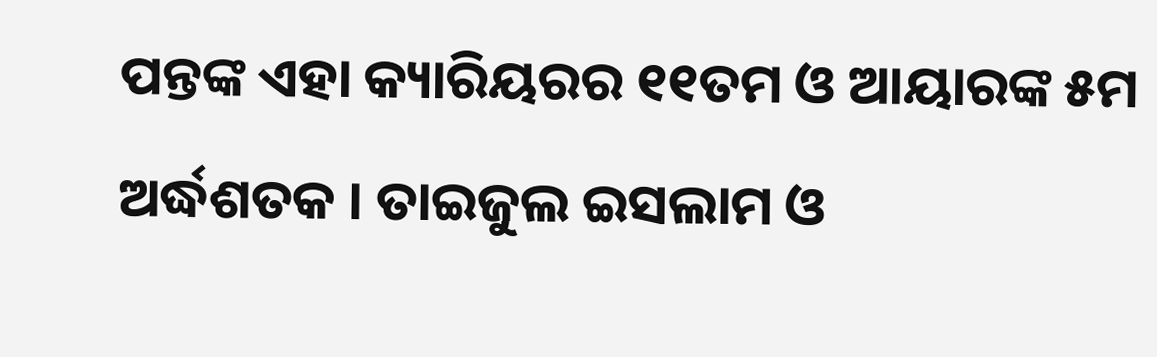ପନ୍ତଙ୍କ ଏହା କ୍ୟାରିୟରର ୧୧ତମ ଓ ଆୟାରଙ୍କ ୫ମ ଅର୍ଦ୍ଧଶତକ । ତାଇଜୁଲ ଇସଲାମ ଓ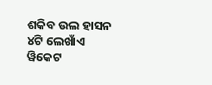ଶକିବ ଉଲ ହାସନ ୪ଟି ଲେଖାଁଏ ୱିକେଟ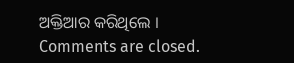ଅକ୍ତିଆର କରିଥିଲେ ।
Comments are closed.